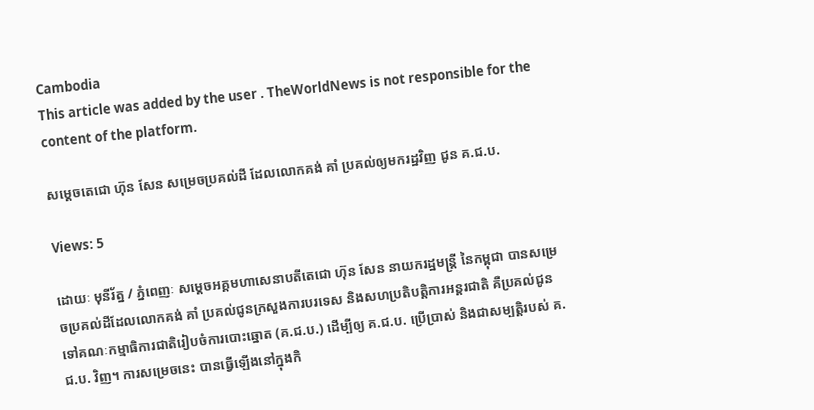Cambodia
This article was added by the user . TheWorldNews is not responsible for the content of the platform.

សម្តេចតេជោ ហ៊ុន សែន សម្រេចប្រគល់ដី ដែលលោកគង់ គាំ ប្រគល់ឲ្យមករដ្ឋវិញ ជូន គ.ជ.ប.

Views: 5

ដោយៈ មុនីរ័ត្ន / ភ្នំពេញៈ សម្តេចអគ្គមហាសេនាបតីតេជោ ហ៊ុន សែន នាយករដ្ឋមន្ត្រី នៃកម្ពុជា បានសម្រេចប្រគល់ដីដែលលោកគង់ គាំ ប្រគល់ជូនក្រសួងការបរទេស និងសហប្រតិបត្តិការអន្តរជាតិ គឺប្រគល់ជូនទៅគណៈកម្មាធិការជាតិរៀបចំការបោះឆ្នោត (គ.ជ.ប.) ដើម្បីឲ្យ គ.ជ.ប. ប្រើប្រាស់ និងជាសម្បត្តិរបស់ គ.ជ.ប. វិញ។ ការសម្រេចនេះ បានធ្វើឡើងនៅក្នុងកិ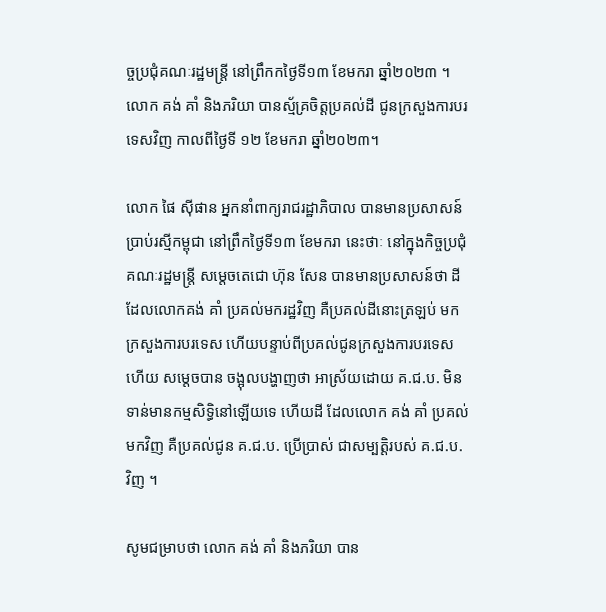ច្ចប្រជុំគណៈរដ្ឋមន្ត្រី នៅព្រឹកកថ្ងៃទី១៣ ខែមករា ឆ្នាំ២០២៣ ។
លោក គង់ គាំ និងភរិយា បានស្ម័គ្រចិត្តប្រគល់ដី ជូនក្រសួងការបរទេសវិញ កាលពីថ្ងៃទី ១២ ខែមករា ឆ្នាំ២០២៣។

លោក ផៃ ស៊ីផាន អ្នកនាំពាក្យរាជរដ្ឋាភិបាល បានមានប្រសាសន៍ ប្រាប់រស្មីកម្ពុជា នៅព្រឹកថ្ងៃទី១៣ ខែមករា នេះថាៈ នៅក្នុងកិច្ចប្រជុំគណៈរដ្ឋមន្ត្រី សម្តេចតេជោ ហ៊ុន សែន បានមានប្រសាសន៍ថា ដីដែលលោកគង់ គាំ ប្រគល់មករដ្ឋវិញ គឺប្រគល់ដីនោះត្រឡប់ មកក្រសួងការបរទេស ហើយបន្ទាប់ពីប្រគល់ជូនក្រសួងការបរទេសហើយ សម្តេចបាន ចង្អុលបង្ហាញថា អាស្រ័យដោយ គ.ជ.ប. មិនទាន់មានកម្មសិទ្ធិនៅឡើយទេ ហើយដី ដែលលោក គង់ គាំ ប្រគល់មកវិញ គឺប្រគល់ជូន គ.ជ.ប. ប្រើប្រាស់ ជាសម្បត្តិរបស់ គ.ជ.ប. វិញ ។

សូមជម្រាបថា លោក គង់ គាំ និងភរិយា បាន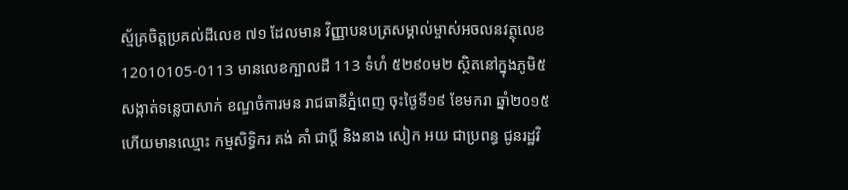ស្ម័គ្រចិត្តប្រគល់ដីលេខ ៧១ ដែលមាន វិញ្ញាបនបត្រសម្គាល់ម្ចាស់អចលនវត្ថុលេខ 12010105-0113 មានលេខក្បាលដី 113 ទំហំ ៥២៩០ម២ ស្ថិតនៅក្នុងភូមិ៥ សង្កាត់ទន្លេបាសាក់ ខណ្ឌចំការមន រាជធានីភ្នំពេញ ចុះថ្ងៃទី១៩ ខែមករា ឆ្នាំ២០១៥ ហើយមានឈ្មោះ កម្មសិទ្ធិករ គង់ គាំ ជាប្តី និងនាង សៀក អយ ជាប្រពន្ធ ជូនរដ្ឋវិ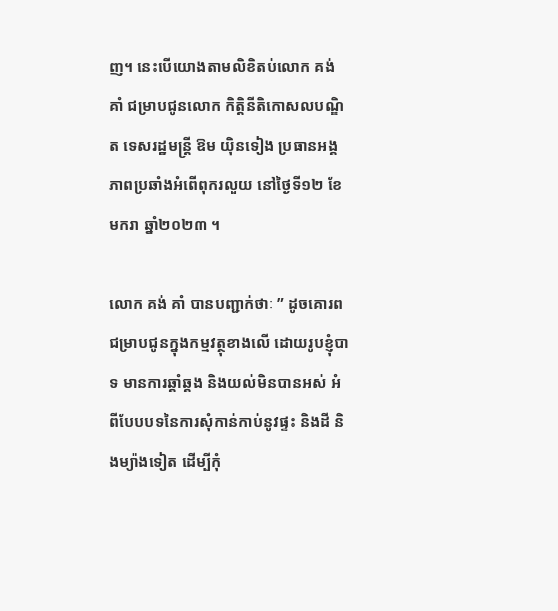ញ។ នេះបើយោងតាមលិខិតប់លោក គង់ គាំ ជម្រាបជូនលោក កិត្តិនីតិកោសលបណ្ឌិត ទេសរដ្ឋមន្ត្រី ឱម យ៉ិនទៀង ប្រធានអង្គភាពប្រឆាំងអំពើពុករលួយ នៅថ្ងៃទី១២ ខែមករា ឆ្នាំ២០២៣ ។

លោក គង់ គាំ បានបញ្ជាក់ថាៈ ” ដូចគោរពជម្រាបជូនក្នុងកម្មវត្ថុខាងលើ ដោយរូបខ្ញុំបាទ មានការឆ្គាំឆ្គង និងយល់មិនបានអស់ អំពីបែបបទនៃការសុំកាន់កាប់នូវផ្ទះ និងដី និងម្យ៉ាងទៀត ដើម្បីកុំ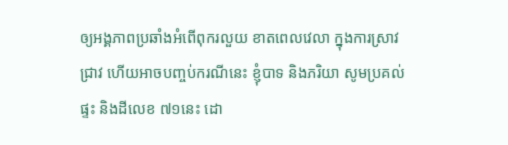ឲ្យអង្គភាពប្រឆាំងអំពើពុករលួយ ខាតពេលវេលា ក្នុងការស្រាវជ្រាវ ហើយអាចបញ្ចប់ករណីនេះ ខ្ញុំបាទ និងភរិយា សូមប្រគល់ផ្ទះ និងដីលេខ ៧១នេះ ដោ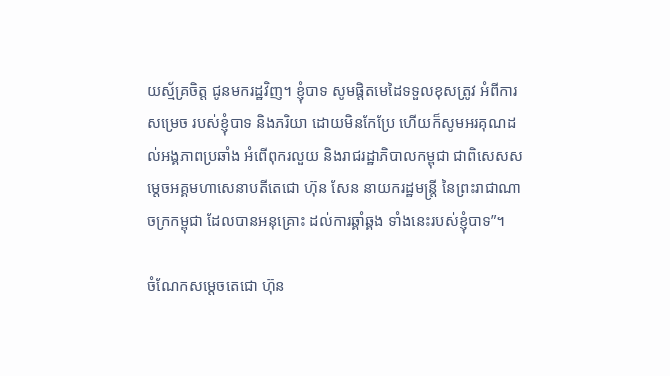យស្ម័គ្រចិត្ត ជូនមករដ្ឋវិញ។ ខ្ញុំបាទ សូមផ្តិតមេដៃទទួលខុសត្រូវ អំពីការសម្រេច របស់ខ្ញុំបាទ និងភរិយា ដោយមិនកែប្រែ ហើយក៏សូមអរគុណដល់អង្គភាពប្រឆាំង អំពើពុករលួយ និងរាជរដ្ឋាភិបាលកម្ពុជា ជាពិសេសសម្តេចអគ្គមហាសេនាបតីតេជោ ហ៊ុន សែន នាយករដ្ឋមន្ត្រី នៃព្រះរាជាណាចក្រកម្ពុជា ដែលបានអនុគ្រោះ ដល់ការឆ្គាំឆ្គង ទាំងនេះរបស់ខ្ញុំបាទ”។

ចំណែកសម្តេចតេជោ ហ៊ុន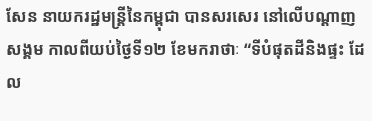សែន នាយករដ្ឋមន្ត្រីនៃកម្ពុជា បានសរសេរ នៅលើបណ្តាញ សង្គម កាលពីយប់ថ្ងៃទី១២ ខែមករាថាៈ “ទីបំផុតដីនិងផ្ទះ ដែល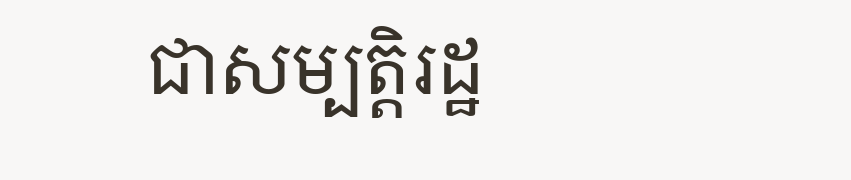ជាសម្បត្តិរដ្ឋ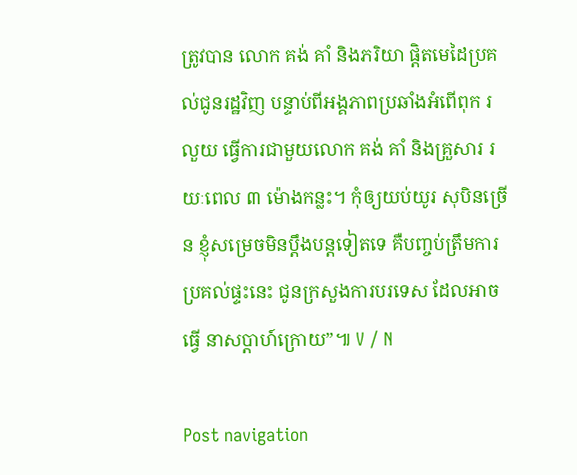ត្រូវបាន លោក គង់ គាំ និងភរិយា ផ្តិតមេដៃប្រគល់ជូនរដ្ឋវិញ បន្ទាប់ពីអង្គភាពប្រឆាំងអំពើពុក រលួយ ធ្វើការជាមួយលោក គង់ គាំ និងគ្រួសារ រយៈពេល ៣ ម៉ោងកន្លះ។ កុំឲ្យយប់យូរ សុបិនច្រើន ខ្ញុំសម្រេចមិនប្តឹងបន្តទៀតទេ គឺបញ្ចប់ត្រឹមការប្រគល់ផ្ទះនេះ ជូនក្រសួងការបរទេស ដែលអាចធ្វើ នាសប្តាហ៍ក្រោយ”៕ V / N

Post navigation